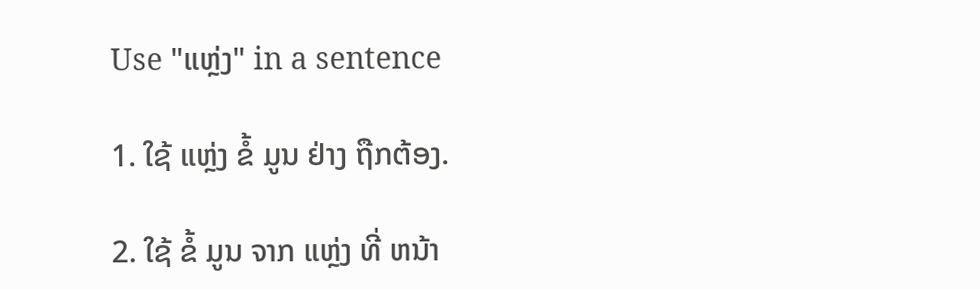Use "ແຫຼ່ງ" in a sentence

1. ໃຊ້ ແຫຼ່ງ ຂໍ້ ມູນ ຢ່າງ ຖືກຕ້ອງ.

2. ໃຊ້ ຂໍ້ ມູນ ຈາກ ແຫຼ່ງ ທີ່ ຫນ້າ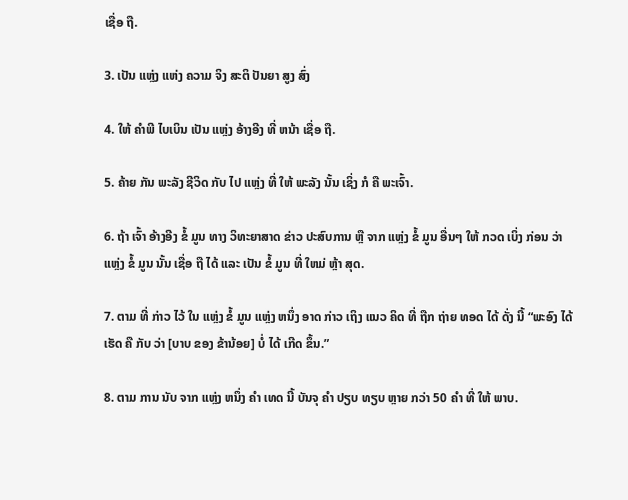ເຊື່ອ ຖື.

3. ເປັນ ແຫຼ່ງ ແຫ່ງ ຄວາມ ຈິງ ສະຕິ ປັນຍາ ສູງ ສົ່ງ

4. ໃຫ້ ຄໍາພີ ໄບເບິນ ເປັນ ແຫຼ່ງ ອ້າງອີງ ທີ່ ຫນ້າ ເຊື່ອ ຖື.

5. ຄ້າຍ ກັນ ພະລັງ ຊີວິດ ກັບ ໄປ ແຫຼ່ງ ທີ່ ໃຫ້ ພະລັງ ນັ້ນ ເຊິ່ງ ກໍ ຄື ພະເຈົ້າ.

6. ຖ້າ ເຈົ້າ ອ້າງອີງ ຂໍ້ ມູນ ທາງ ວິທະຍາສາດ ຂ່າວ ປະສົບການ ຫຼື ຈາກ ແຫຼ່ງ ຂໍ້ ມູນ ອື່ນໆ ໃຫ້ ກວດ ເບິ່ງ ກ່ອນ ວ່າ ແຫຼ່ງ ຂໍ້ ມູນ ນັ້ນ ເຊື່ອ ຖື ໄດ້ ແລະ ເປັນ ຂໍ້ ມູນ ທີ່ ໃຫມ່ ຫຼ້າ ສຸດ.

7. ຕາມ ທີ່ ກ່າວ ໄວ້ ໃນ ແຫຼ່ງ ຂໍ້ ມູນ ແຫຼ່ງ ຫນຶ່ງ ອາດ ກ່າວ ເຖິງ ແນວ ຄິດ ທີ່ ຖືກ ຖ່າຍ ທອດ ໄດ້ ດັ່ງ ນີ້ “ພະອົງ ໄດ້ ເຮັດ ຄື ກັບ ວ່າ [ບາບ ຂອງ ຂ້ານ້ອຍ] ບໍ່ ໄດ້ ເກີດ ຂຶ້ນ.”

8. ຕາມ ການ ນັບ ຈາກ ແຫຼ່ງ ຫນຶ່ງ ຄໍາ ເທດ ນີ້ ບັນຈຸ ຄໍາ ປຽບ ທຽບ ຫຼາຍ ກວ່າ 50 ຄໍາ ທີ່ ໃຫ້ ພາບ.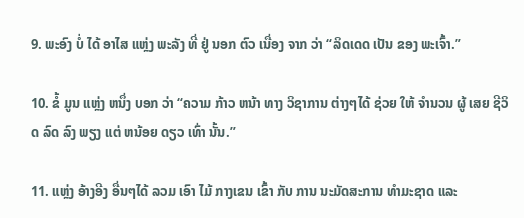9. ພະອົງ ບໍ່ ໄດ້ ອາໄສ ແຫຼ່ງ ພະລັງ ທີ່ ຢູ່ ນອກ ຕົວ ເນື່ອງ ຈາກ ວ່າ “ລິດເດດ ເປັນ ຂອງ ພະເຈົ້າ.”

10. ຂໍ້ ມູນ ແຫຼ່ງ ຫນຶ່ງ ບອກ ວ່າ “ຄວາມ ກ້າວ ຫນ້າ ທາງ ວິຊາການ ຕ່າງໆໄດ້ ຊ່ວຍ ໃຫ້ ຈໍານວນ ຜູ້ ເສຍ ຊີວິດ ລົດ ລົງ ພຽງ ແຕ່ ຫນ້ອຍ ດຽວ ເທົ່າ ນັ້ນ.”

11. ແຫຼ່ງ ອ້າງອີງ ອື່ນໆໄດ້ ລວມ ເອົາ ໄມ້ ກາງເຂນ ເຂົ້າ ກັບ ການ ນະມັດສະການ ທໍາມະຊາດ ແລະ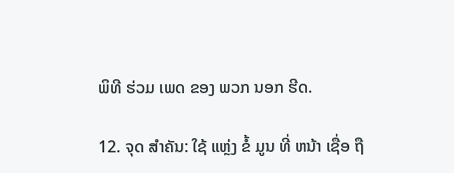ພິທີ ຮ່ວມ ເພດ ຂອງ ພວກ ນອກ ຮີດ.

12. ຈຸດ ສໍາຄັນ: ໃຊ້ ແຫຼ່ງ ຂໍ້ ມູນ ທີ່ ຫນ້າ ເຊື່ອ ຖື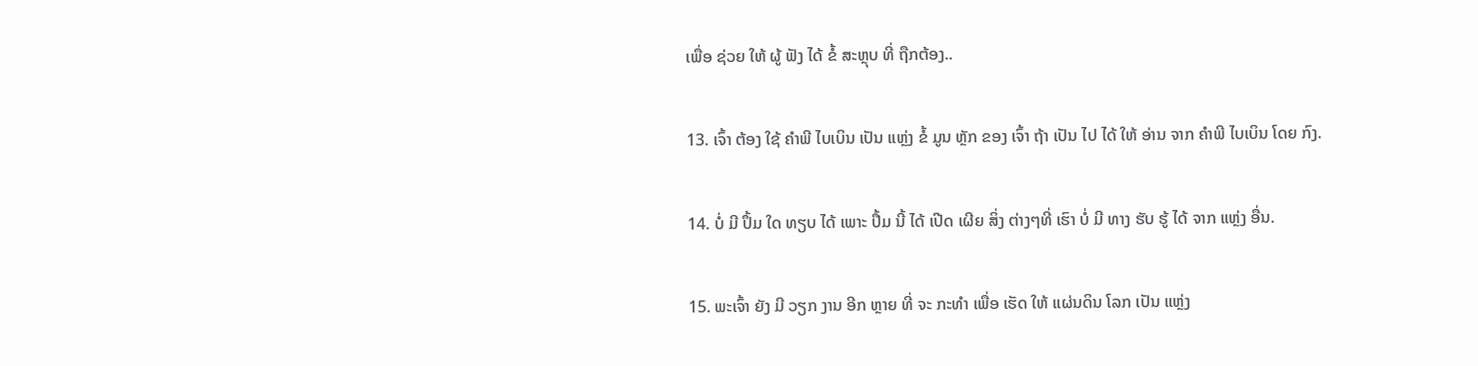ເພື່ອ ຊ່ວຍ ໃຫ້ ຜູ້ ຟັງ ໄດ້ ຂໍ້ ສະຫຼຸບ ທີ່ ຖືກຕ້ອງ..

13. ເຈົ້າ ຕ້ອງ ໃຊ້ ຄໍາພີ ໄບເບິນ ເປັນ ແຫຼ່ງ ຂໍ້ ມູນ ຫຼັກ ຂອງ ເຈົ້າ ຖ້າ ເປັນ ໄປ ໄດ້ ໃຫ້ ອ່ານ ຈາກ ຄໍາພີ ໄບເບິນ ໂດຍ ກົງ.

14. ບໍ່ ມີ ປຶ້ມ ໃດ ທຽບ ໄດ້ ເພາະ ປຶ້ມ ນີ້ ໄດ້ ເປີດ ເຜີຍ ສິ່ງ ຕ່າງໆທີ່ ເຮົາ ບໍ່ ມີ ທາງ ຮັບ ຮູ້ ໄດ້ ຈາກ ແຫຼ່ງ ອື່ນ.

15. ພະເຈົ້າ ຍັງ ມີ ວຽກ ງານ ອີກ ຫຼາຍ ທີ່ ຈະ ກະທໍາ ເພື່ອ ເຮັດ ໃຫ້ ແຜ່ນດິນ ໂລກ ເປັນ ແຫຼ່ງ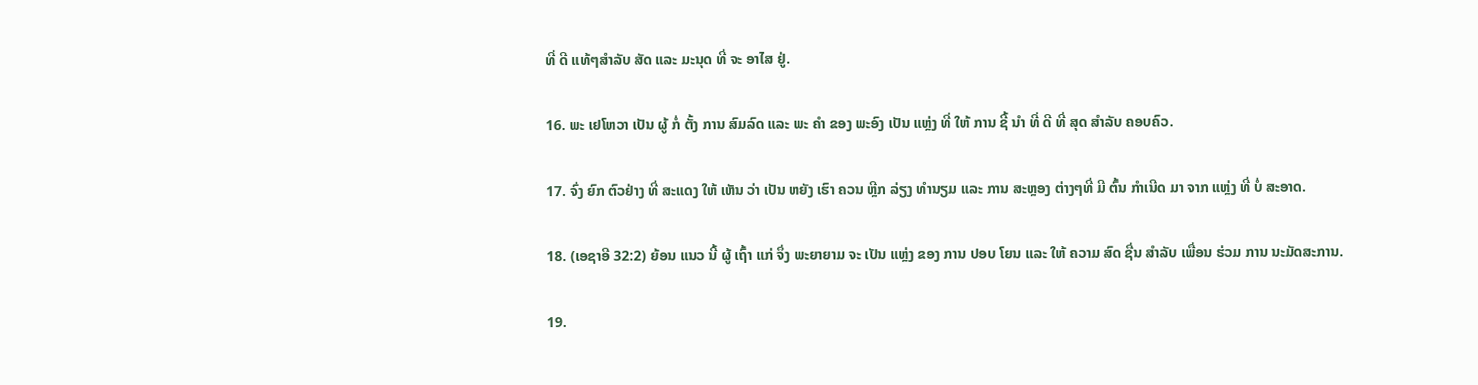ທີ່ ດີ ແທ້ໆສໍາລັບ ສັດ ແລະ ມະນຸດ ທີ່ ຈະ ອາໄສ ຢູ່.

16. ພະ ເຢໂຫວາ ເປັນ ຜູ້ ກໍ່ ຕັ້ງ ການ ສົມລົດ ແລະ ພະ ຄໍາ ຂອງ ພະອົງ ເປັນ ແຫຼ່ງ ທີ່ ໃຫ້ ການ ຊີ້ ນໍາ ທີ່ ດີ ທີ່ ສຸດ ສໍາລັບ ຄອບຄົວ.

17. ຈົ່ງ ຍົກ ຕົວຢ່າງ ທີ່ ສະແດງ ໃຫ້ ເຫັນ ວ່າ ເປັນ ຫຍັງ ເຮົາ ຄວນ ຫຼີກ ລ່ຽງ ທໍານຽມ ແລະ ການ ສະຫຼອງ ຕ່າງໆທີ່ ມີ ຕົ້ນ ກໍາເນີດ ມາ ຈາກ ແຫຼ່ງ ທີ່ ບໍ່ ສະອາດ.

18. (ເອຊາອີ 32:2) ຍ້ອນ ແນວ ນີ້ ຜູ້ ເຖົ້າ ແກ່ ຈຶ່ງ ພະຍາຍາມ ຈະ ເປັນ ແຫຼ່ງ ຂອງ ການ ປອບ ໂຍນ ແລະ ໃຫ້ ຄວາມ ສົດ ຊື່ນ ສໍາລັບ ເພື່ອນ ຮ່ວມ ການ ນະມັດສະການ.

19.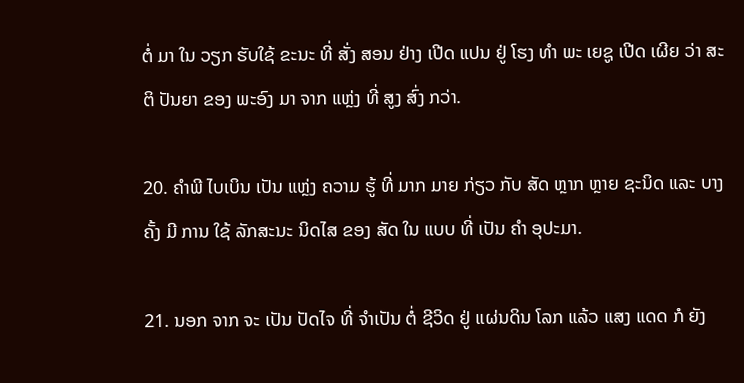ຕໍ່ ມາ ໃນ ວຽກ ຮັບໃຊ້ ຂະນະ ທີ່ ສັ່ງ ສອນ ຢ່າງ ເປີດ ແປນ ຢູ່ ໂຮງ ທໍາ ພະ ເຍຊູ ເປີດ ເຜີຍ ວ່າ ສະຕິ ປັນຍາ ຂອງ ພະອົງ ມາ ຈາກ ແຫຼ່ງ ທີ່ ສູງ ສົ່ງ ກວ່າ.

20. ຄໍາພີ ໄບເບິນ ເປັນ ແຫຼ່ງ ຄວາມ ຮູ້ ທີ່ ມາກ ມາຍ ກ່ຽວ ກັບ ສັດ ຫຼາກ ຫຼາຍ ຊະນິດ ແລະ ບາງ ຄັ້ງ ມີ ການ ໃຊ້ ລັກສະນະ ນິດໄສ ຂອງ ສັດ ໃນ ແບບ ທີ່ ເປັນ ຄໍາ ອຸປະມາ.

21. ນອກ ຈາກ ຈະ ເປັນ ປັດໄຈ ທີ່ ຈໍາເປັນ ຕໍ່ ຊີວິດ ຢູ່ ແຜ່ນດິນ ໂລກ ແລ້ວ ແສງ ແດດ ກໍ ຍັງ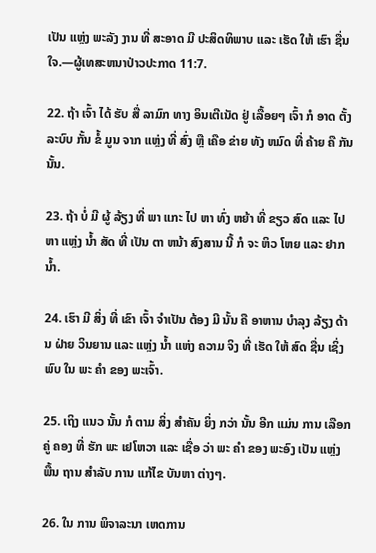ເປັນ ແຫຼ່ງ ພະລັງ ງານ ທີ່ ສະອາດ ມີ ປະສິດທິພາບ ແລະ ເຮັດ ໃຫ້ ເຮົາ ຊື່ນ ໃຈ.—ຜູ້ເທສະຫນາປ່າວປະກາດ 11:7.

22. ຖ້າ ເຈົ້າ ໄດ້ ຮັບ ສື່ ລາມົກ ທາງ ອິນເຕີເນັດ ຢູ່ ເລື້ອຍໆ ເຈົ້າ ກໍ ອາດ ຕັ້ງ ລະບົບ ກັ້ນ ຂໍ້ ມູນ ຈາກ ແຫຼ່ງ ທີ່ ສົ່ງ ຫຼື ເຄືອ ຂ່າຍ ທັງ ຫມົດ ທີ່ ຄ້າຍ ຄື ກັນ ນັ້ນ.

23. ຖ້າ ບໍ່ ມີ ຜູ້ ລ້ຽງ ທີ່ ພາ ແກະ ໄປ ຫາ ທົ່ງ ຫຍ້າ ທີ່ ຂຽວ ສົດ ແລະ ໄປ ຫາ ແຫຼ່ງ ນໍ້າ ສັດ ທີ່ ເປັນ ຕາ ຫນ້າ ສົງສານ ນີ້ ກໍ ຈະ ຫິວ ໂຫຍ ແລະ ຢາກ ນໍ້າ.

24. ເຮົາ ມີ ສິ່ງ ທີ່ ເຂົາ ເຈົ້າ ຈໍາເປັນ ຕ້ອງ ມີ ນັ້ນ ຄື ອາຫານ ບໍາລຸງ ລ້ຽງ ດ້ານ ຝ່າຍ ວິນຍານ ແລະ ແຫຼ່ງ ນໍ້າ ແຫ່ງ ຄວາມ ຈິງ ທີ່ ເຮັດ ໃຫ້ ສົດ ຊື່ນ ເຊິ່ງ ພົບ ໃນ ພະ ຄໍາ ຂອງ ພະເຈົ້າ.

25. ເຖິງ ແນວ ນັ້ນ ກໍ ຕາມ ສິ່ງ ສໍາຄັນ ຍິ່ງ ກວ່າ ນັ້ນ ອີກ ແມ່ນ ການ ເລືອກ ຄູ່ ຄອງ ທີ່ ຮັກ ພະ ເຢໂຫວາ ແລະ ເຊື່ອ ວ່າ ພະ ຄໍາ ຂອງ ພະອົງ ເປັນ ແຫຼ່ງ ພື້ນ ຖານ ສໍາລັບ ການ ແກ້ໄຂ ບັນຫາ ຕ່າງໆ.

26. ໃນ ການ ພິຈາລະນາ ເຫດການ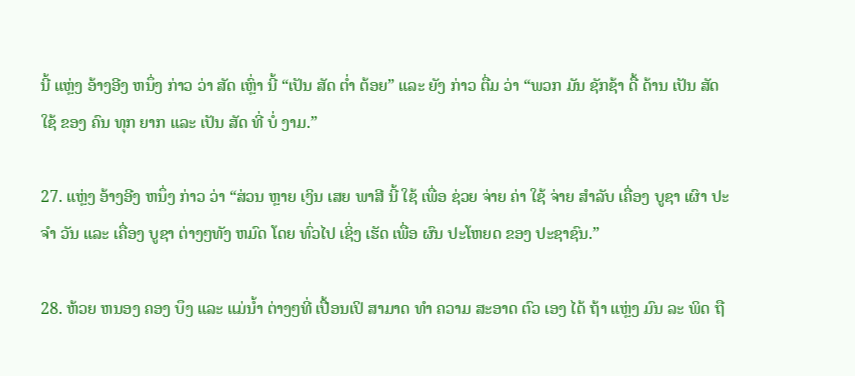ນີ້ ແຫຼ່ງ ອ້າງອີງ ຫນຶ່ງ ກ່າວ ວ່າ ສັດ ເຫຼົ່າ ນີ້ “ເປັນ ສັດ ຕໍ່າ ຕ້ອຍ” ແລະ ຍັງ ກ່າວ ຕື່ມ ວ່າ “ພວກ ມັນ ຊັກຊ້າ ດື້ ດ້ານ ເປັນ ສັດ ໃຊ້ ຂອງ ຄົນ ທຸກ ຍາກ ແລະ ເປັນ ສັດ ທີ່ ບໍ່ ງາມ.”

27. ແຫຼ່ງ ອ້າງອີງ ຫນຶ່ງ ກ່າວ ວ່າ “ສ່ວນ ຫຼາຍ ເງິນ ເສຍ ພາສີ ນີ້ ໃຊ້ ເພື່ອ ຊ່ວຍ ຈ່າຍ ຄ່າ ໃຊ້ ຈ່າຍ ສໍາລັບ ເຄື່ອງ ບູຊາ ເຜົາ ປະຈໍາ ວັນ ແລະ ເຄື່ອງ ບູຊາ ຕ່າງໆທັງ ຫມົດ ໂດຍ ທົ່ວໄປ ເຊິ່ງ ເຮັດ ເພື່ອ ຜົນ ປະໂຫຍດ ຂອງ ປະຊາຊົນ.”

28. ຫ້ວຍ ຫນອງ ຄອງ ບຶງ ແລະ ແມ່ນໍ້າ ຕ່າງໆທີ່ ເປື້ອນເປິ ສາມາດ ທໍາ ຄວາມ ສະອາດ ຕົວ ເອງ ໄດ້ ຖ້າ ແຫຼ່ງ ມົນ ລະ ພິດ ຖື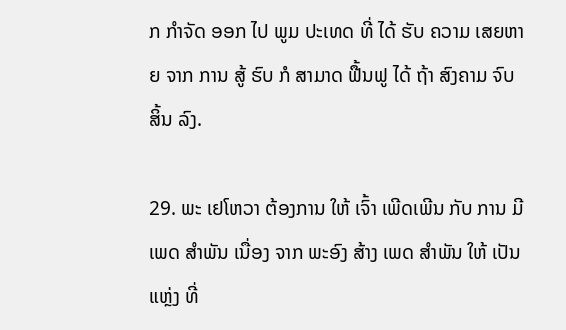ກ ກໍາຈັດ ອອກ ໄປ ພູມ ປະເທດ ທີ່ ໄດ້ ຮັບ ຄວາມ ເສຍຫາຍ ຈາກ ການ ສູ້ ຮົບ ກໍ ສາມາດ ຟື້ນຟູ ໄດ້ ຖ້າ ສົງຄາມ ຈົບ ສິ້ນ ລົງ.

29. ພະ ເຢໂຫວາ ຕ້ອງການ ໃຫ້ ເຈົ້າ ເພີດເພີນ ກັບ ການ ມີ ເພດ ສໍາພັນ ເນື່ອງ ຈາກ ພະອົງ ສ້າງ ເພດ ສໍາພັນ ໃຫ້ ເປັນ ແຫຼ່ງ ທີ່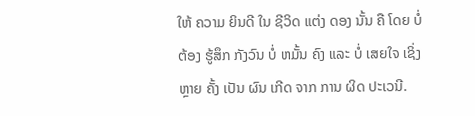ໃຫ້ ຄວາມ ຍິນດີ ໃນ ຊີວິດ ແຕ່ງ ດອງ ນັ້ນ ຄື ໂດຍ ບໍ່ ຕ້ອງ ຮູ້ສຶກ ກັງວົນ ບໍ່ ຫມັ້ນ ຄົງ ແລະ ບໍ່ ເສຍໃຈ ເຊິ່ງ ຫຼາຍ ຄັ້ງ ເປັນ ຜົນ ເກີດ ຈາກ ການ ຜິດ ປະເວນີ.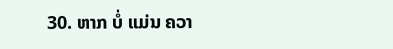30. ຫາກ ບໍ່ ແມ່ນ ຄວາ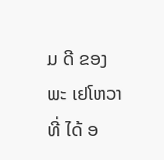ມ ດີ ຂອງ ພະ ເຢໂຫວາ ທີ່ ໄດ້ ອ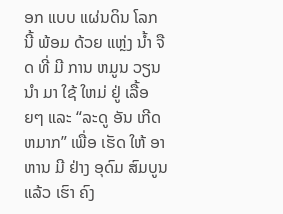ອກ ແບບ ແຜ່ນດິນ ໂລກ ນີ້ ພ້ອມ ດ້ວຍ ແຫຼ່ງ ນໍ້າ ຈືດ ທີ່ ມີ ການ ຫມູນ ວຽນ ນໍາ ມາ ໃຊ້ ໃຫມ່ ຢູ່ ເລື້ອຍໆ ແລະ “ລະດູ ອັນ ເກີດ ຫມາກ” ເພື່ອ ເຮັດ ໃຫ້ ອາຫານ ມີ ຢ່າງ ອຸດົມ ສົມບູນ ແລ້ວ ເຮົາ ຄົງ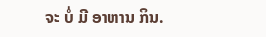ຈະ ບໍ່ ມີ ອາຫານ ກິນ.